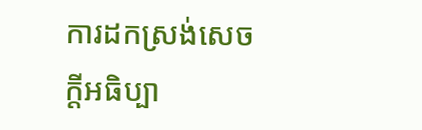ការដកស្រង់សេចក្តីអធិប្បា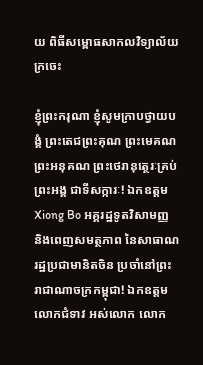យ ពិធីសម្ពោធសាកលវិទ្យាល័យក្រចេះ

ខ្ញុំព្រះករុណា ខ្ញុំសូមក្រាបថ្វាយបង្គំ ព្រះតេជព្រះគុណ ព្រះមេគណ ព្រះអនុគណ ព្រះថេរានុត្ថេរៈគ្រប់ព្រះអង្គ ជាទីសក្ការៈ! ឯកឧត្តម Xiong Bo អគ្គរដ្ឋទូតវិសាមញ្ញ និងពេញសមត្ថភាព នៃសាធាណរដ្ឋប្រជាមានិតចិន ប្រចាំនៅព្រះរាជាណាចក្រកម្ពុជា! ឯកឧត្តម លោកជំទាវ អស់លោក លោក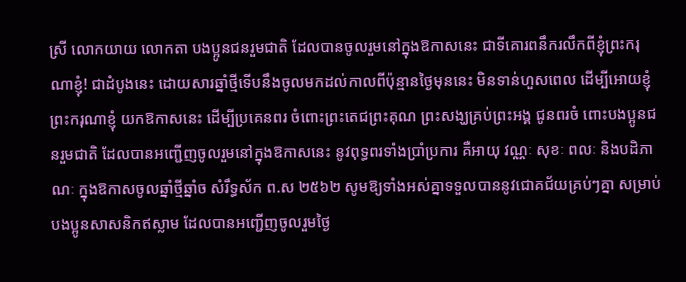ស្រី លោកយាយ លោកតា បងប្អូនជនរួមជាតិ ដែលបានចូលរួមនៅក្នុងឱកាសនេះ ជាទីគោរពនឹករលឹកពីខ្ញុំព្រះករុណាខ្ញុំ! ជាដំបូងនេះ ដោយសារឆ្នាំថ្មីទើបនឹងចូលមកដល់កាលពីប៉ុន្មានថ្ងៃមុននេះ មិនទាន់ហួសពេល ដើម្បីអោយខ្ញុំព្រះករុណាខ្ញុំ យកឱកាសនេះ ដើម្បីប្រគេនពរ ចំពោះព្រះតេជព្រះគុណ ព្រះសង្ឃគ្រប់ព្រះអង្គ ជូនពរចំ ពោះបងប្អូនជនរួមជាតិ ដែលបានអញ្ជើញចូលរួមនៅក្នុងឱកាសនេះ នូវពុទ្ធពរទាំងប្រាំប្រការ គឺអាយុ វណ្ណៈ សុខៈ ពលៈ និងបដិភាណៈ ក្នុងឱកាសចូលឆ្នាំថ្មីឆ្នាំច សំរឹទ្ធស័ក ព.ស ២៥៦២ សូមឱ្យទាំងអស់គ្នាទទួលបាននូវជោគជ័យគ្រប់ៗគ្នា សម្រាប់បងប្អូនសាសនិកឥស្លាម ដែលបានអញ្ជើញចូលរួមថ្ងៃ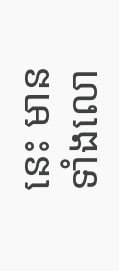នេះ មានទាំងលោ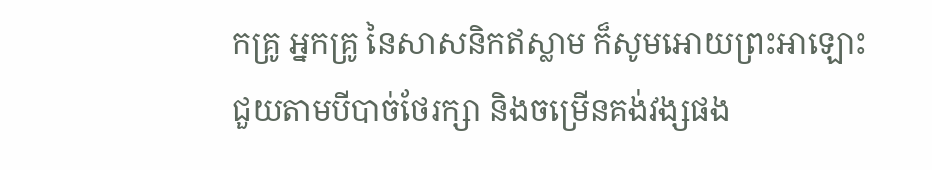កគ្រូ អ្នកគ្រូ នៃសាសនិកឥស្លាម ក៏សូមអោយព្រះអាឡោះជួយតាមបីបាច់ថែរក្សា និងចម្រើនគង់វង្សផង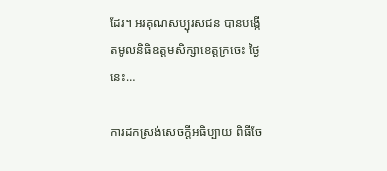ដែរ។ អរគុណសប្បុរសជន បានបង្កើតមូលនិធិឧត្តមសិក្សាខេត្តក្រចេះ ថ្ងៃនេះ…

ការដកស្រង់សេចក្តីអធិប្បាយ ពិធីចែ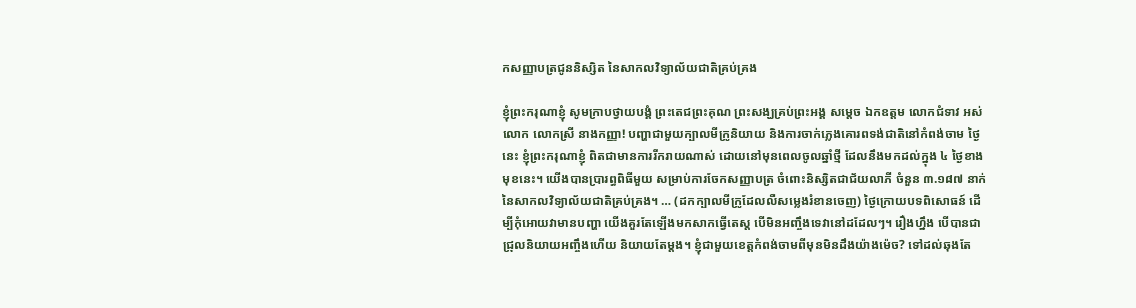កសញ្ញាបត្រជូននិស្សិត នៃសាកលវិទ្យាល័យជាតិគ្រប់គ្រង

ខ្ញុំព្រះករុណាខ្ញុំ សូមក្រាបថ្វាយបង្គំ ព្រះតេជព្រះគុណ ព្រះសង្ឃគ្រប់ព្រះអង្គ សម្តេច ឯកឧត្តម លោកជំទាវ អស់លោក លោកស្រី នាងកញ្ញា! បញ្ហាជាមួយក្បាលមីក្រូនិយាយ និងការចាក់ភ្លេងគោរពទង់ជាតិនៅកំពង់ចាម ថ្ងៃនេះ ខ្ញុំព្រះករុណាខ្ញុំ ពិតជាមានការរីករាយណាស់ ដោយនៅមុនពេលចូលឆ្នាំថ្មី ដែលនឹងមកដល់ក្នុង ៤ ថ្ងៃខាងមុខនេះ។ យើងបានប្រារព្ធពិធីមួយ សម្រាប់ការចែកសញ្ញាបត្រ ចំពោះនិស្សិតជាជ័យលាភី ចំនួន ៣.១៨៧ នាក់ នៃសាកលវិទ្យាល័យជាតិគ្រប់គ្រង។ … (ដកក្បាលមីក្រូដែលលឺសម្លេងរំខានចេញ) ថ្ងៃក្រោយបទពិសោធន៍ ដើម្បីកុំអោយវាមានបញ្ហា យើងគួរតែឡើងមកសាកធ្វើតេស្ត បើមិនអញ្ចឹងទេវានៅដដែលៗ។ រឿងហ្នឹង បើបានជាជ្រុលនិយាយអញ្ចឹងហើយ និយាយតែម្តង។ ខ្ញុំជាមួយខេត្តកំពង់ចាមពីមុនមិនដឹងយ៉ាងម៉េច? ទៅដល់ឆុងតែ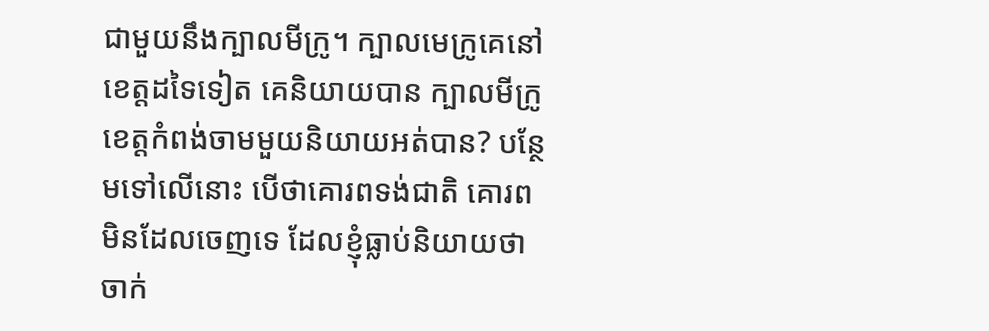ជាមួយនឹងក្បាលមីក្រូ។ ក្បាលមេក្រូគេនៅខេត្តដទៃទៀត គេនិយាយបាន ក្បាលមីក្រូខេត្តកំពង់ចាមមួយនិយាយអត់បាន? បន្ថែមទៅលើនោះ បើថាគោរពទង់ជាតិ គោរពមិនដែលចេញទេ ដែលខ្ញុំធ្លាប់និយាយថា ចាក់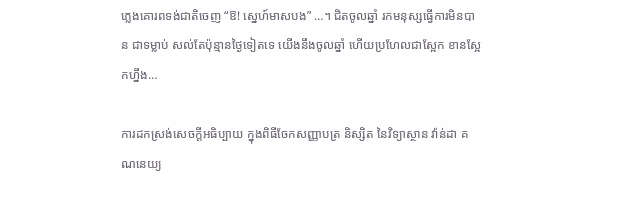ភ្លេងគោរពទង់ជាតិចេញ “ឱ! ស្នេហ៍មាសបង” …។ ជិតចូលឆ្នាំ រកមនុស្សធ្វើការមិនបាន ជាទម្លាប់ សល់តែប៉ុន្មានថ្ងៃទៀតទេ យើងនឹងចូលឆ្នាំ ហើយប្រហែលជាស្អែក ខានស្អែកហ្នឹង…

ការដកស្រង់សេចក្តីអធិប្បាយ ក្នុងពិធីចែកសញ្ញាបត្រ និស្សិត នៃវិទ្យាស្ថាន វ៉ាន់ដា គណនេយ្យ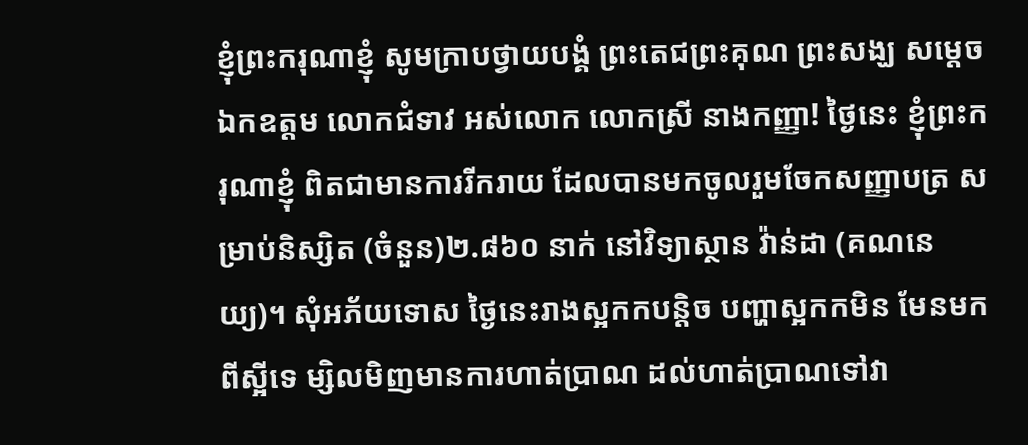ខ្ញុំព្រះករុណាខ្ញុំ សូមក្រាបថ្វាយបង្គំ ព្រះតេជព្រះគុណ ព្រះសង្ឃ សម្តេច ឯកឧត្តម លោកជំទាវ អស់លោក លោកស្រី នាងកញ្ញា! ថ្ងៃនេះ ខ្ញុំព្រះករុណាខ្ញុំ ពិតជាមានការរីករាយ ដែលបានមកចូលរួមចែកសញ្ញាបត្រ សម្រាប់និស្សិត (ចំនួន)២.៨៦០ នាក់ នៅវិទ្យាស្ថាន វ៉ាន់ដា (គណនេយ្យ)។ សុំអភ័យទោស ថ្ងៃនេះរាងស្អកកបន្តិច បញ្ហាស្អកកមិន មែនមកពីស្អីទេ ម្សិលមិញមានការហាត់ប្រាណ ដល់ហាត់ប្រាណទៅវា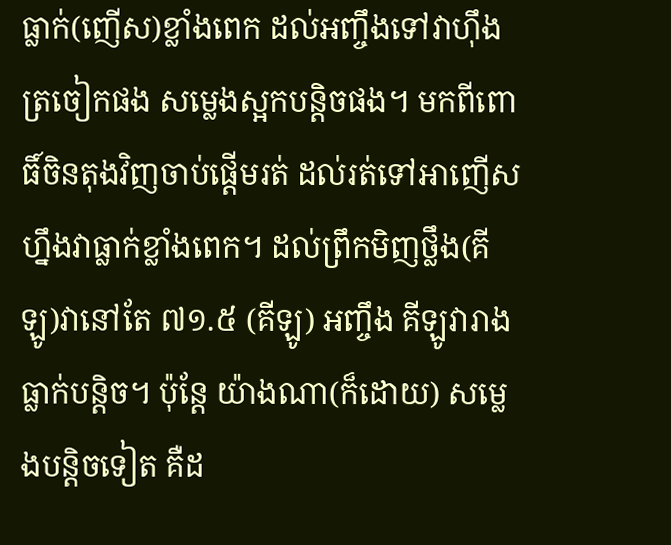ធ្លាក់(ញើស)ខ្លាំងពេក ដល់អញ្ចឹងទៅវាហ៊ឹងត្រចៀកផង សម្លេងស្អកបន្តិចផង។ មកពីពោធិ៍ចិនតុងវិញចាប់ផ្តើមរត់ ដល់រត់ទៅអាញើសហ្នឹងវាធ្លាក់ខ្លាំងពេក។ ដល់ព្រឹកមិញថ្លឹង(គីឡូ)វានៅតែ ៧១.៥ (គីឡូ) អញ្ចឹង គីឡូវារាងធ្លាក់បន្តិច។ ប៉ុន្តែ យ៉ាងណា(ក៏ដោយ) សម្លេងបន្តិចទៀត គឺដ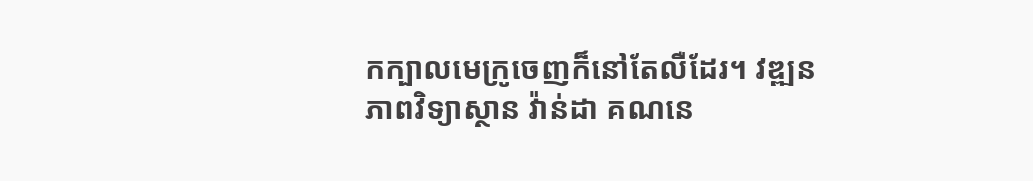កក្បាលមេក្រូចេញក៏នៅតែលឺដែរ។ វឌ្ឍនភាពវិទ្យាស្ថាន វ៉ាន់ដា គណនេ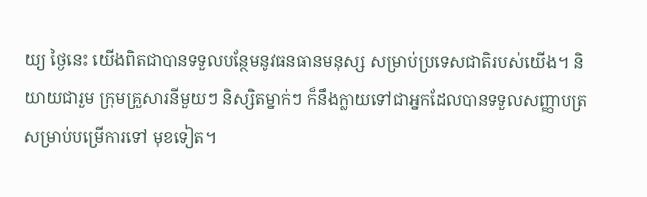យ្យ ថ្ងៃនេះ យើងពិតជាបានទទួលបន្ថែមនូវធនធានមនុស្ស សម្រាប់ប្រទេសជាតិរបស់យើង។ និយាយជារួម ក្រុមគ្រួសារនីមួយៗ និស្សិតម្នាក់ៗ ក៏នឹងក្លាយទៅជាអ្នកដែលបានទទួលសញ្ញាបត្រ សម្រាប់បម្រើការទៅ មុខទៀត។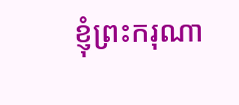ខ្ញុំព្រះករុណា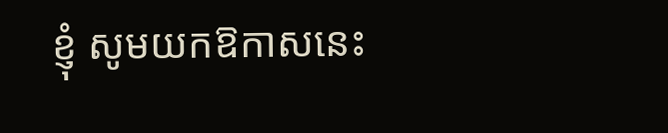ខ្ញុំ សូមយកឱកាសនេះ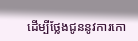ដើម្បីថ្លែងជូននូវការកោ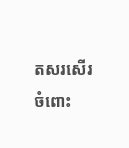តសរសើរ ចំពោះ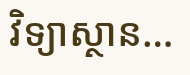វិទ្យាស្ថាន…